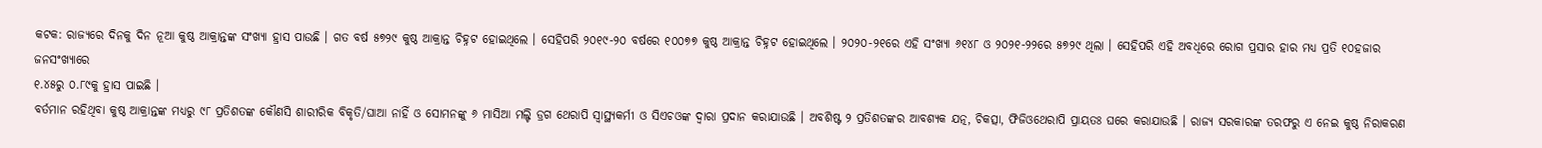କଟକ: ରାଜ୍ୟରେ ଦିନକୁ ଦିନ ନୂଆ କୁଷ୍ଠ ଆକ୍ରାନ୍ତଙ୍କ ସଂଖ୍ୟା ହ୍ରାସ ପାଉଛି । ଗତ ବର୍ଷ ୫୭୨୯ କୁଷ୍ଠ ଆକ୍ରାନ୍ତ ଚିହ୍ନଟ ହୋଇଥିଲେ । ସେହିପରି ୨୦୧୯-୨୦ ବର୍ଷରେ ୧୦୦୭୭ କୁଷ୍ଠ ଆକ୍ରାନ୍ତ ଚିହ୍ନଟ ହୋଇଥିଲେ । ୨୦୨୦-୨୧ରେ ଏହି ସଂଖ୍ୟା ୬୧୪୮ ଓ ୨୦୨୧-୨୨ରେ ୫୭୨୯ ଥିଲା । ସେହିପରି ଏହି ଅବଧିରେ ରୋଗ ପ୍ରସାର ହାର ମଧ୍ୟ ପ୍ରତି ୧୦ହଜାର ଜନସଂଖ୍ୟାରେ
୧.୪୫ରୁ ୦.୮୯କୁ ହ୍ରାସ ପାଇଛି ।
ବର୍ତମାନ ରହିଥିବା କୁଷ୍ଠ ଆକ୍ରାନ୍ତଙ୍କ ମଧ୍ୟରୁ ୯୮ ପ୍ରତିଶତଙ୍କ କୌଣସି ଶାରୀରିକ ବିକୃତି/ଘାଆ ନାହିଁ ଓ ସୋମନଙ୍କୁ ୬ ମାସିଆ ମଲ୍ଟି ଡ୍ରଗ ଥେରାପି ସ୍ୱାସ୍ଥ୍ୟକର୍ମୀ ଓ ସିଏଚଓଙ୍କ ଦ୍ୱାରା ପ୍ରଦାନ କରାଯାଉଛି । ଅବଶିଷ୍ଟ ୨ ପ୍ରତିଶତଙ୍କର ଆବଶ୍ୟକ ଯତ୍ନ, ଚିକତ୍ସା, ଫିଜିଓଥେରାପି ପ୍ରାୟତଃ ଘରେ କରାଯାଉଛି । ରାଜ୍ୟ ସରକାରଙ୍କ ତରଫରୁ ଏ ନେଇ କୁଷ୍ଠ ନିରାକରଣ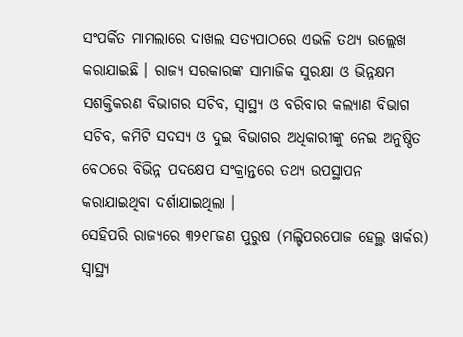ସଂପର୍କିତ ମାମଲାରେ ଦାଖଲ ସତ୍ୟପାଠରେ ଏଭଳି ତଥ୍ୟ ଉଲ୍ଲେଖ କରାଯାଇଛି । ରାଜ୍ୟ ସରକାରଙ୍କ ସାମାଜିକ ସୁରକ୍ଷା ଓ ଭିନ୍ନକ୍ଷମ ସଶକ୍ତିକରଣ ବିଭାଗର ସଚିବ, ସ୍ୱାସ୍ଥ୍ୟ ଓ ବରିବାର କଲ୍ୟାଣ ବିଭାଗ ସଚିବ, କମିଟି ସଦସ୍ୟ ଓ ଦୁଇ ବିଭାଗର ଅଧିକାରୀଙ୍କୁ ନେଇ ଅନୁଷ୍ଠିତ ବେଠରେ ବିଭିନ୍ନ ପଦକ୍ଷେପ ସଂକ୍ରାନ୍ତରେ ତଥ୍ୟ ଉପସ୍ଥାପନ କରାଯାଇଥିବା ଦର୍ଶାଯାଇଥିଲା ।
ସେହିପରି ରାଜ୍ୟରେ ୩୨୧୮ଜଣ ପୁରୁଷ (ମଲ୍ଟିପରପୋଜ ହେଲ୍ଥ ୱାର୍କର) ସ୍ୱାସ୍ଥ୍ୟ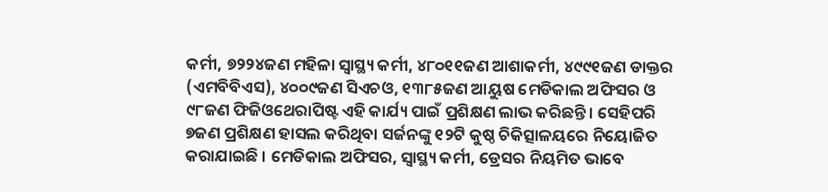କର୍ମୀ, ୭୨୨୪ଜଣ ମହିଳା ସ୍ୱାସ୍ଥ୍ୟ କର୍ମୀ, ୪୮୦୧୧ଜଣ ଆଶାକର୍ମୀ, ୪୯୯୧ଜଣ ଡାକ୍ତର (ଏମବିବିଏସ), ୪୦୦୯ଜଣ ସିଏଚଓ, ୧୩୮୫ଜଣ ଆୟୁଷ ମେଡିକାଲ ଅଫିସର ଓ ୯୮ଜଣ ଫିଜିଓଥେରାପିଷ୍ଟ ଏହି କାର୍ଯ୍ୟ ପାଇଁ ପ୍ରଶିକ୍ଷଣ ଲାଭ କରିଛନ୍ତି । ସେହିପରି ୭ଜଣ ପ୍ରଶିକ୍ଷଣ ହାସଲ କରିଥିବା ସର୍ଜନଙ୍କୁ ୧୨ଟି କୁଷ୍ଠ ଚିକିତ୍ସାଳୟରେ ନିୟୋଜିତ କରାଯାଇଛି । ମେଡିକାଲ ଅଫିସର, ସ୍ୱାସ୍ଥ୍ୟ କର୍ମୀ, ଡ୍ରେସର ନିୟମିତ ଭାବେ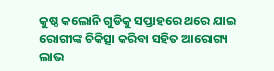କୁଷ୍ଠ କଲୋନି ଗୁଡିକୁ ସପ୍ତାହରେ ଥରେ ଯାଇ ରୋଗୀଙ୍କ ଚିକିତ୍ସା କରିବା ସହିତ ଆରୋଗ୍ୟ ଲାଭ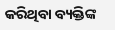କରିଥିବା ବ୍ୟକ୍ତିଙ୍କ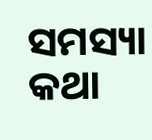ସମସ୍ୟା କଥା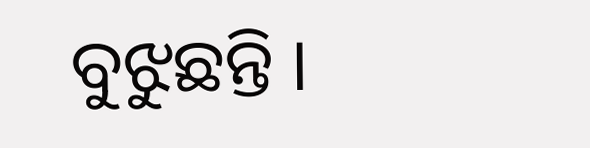ବୁଝୁଛନ୍ତି ।